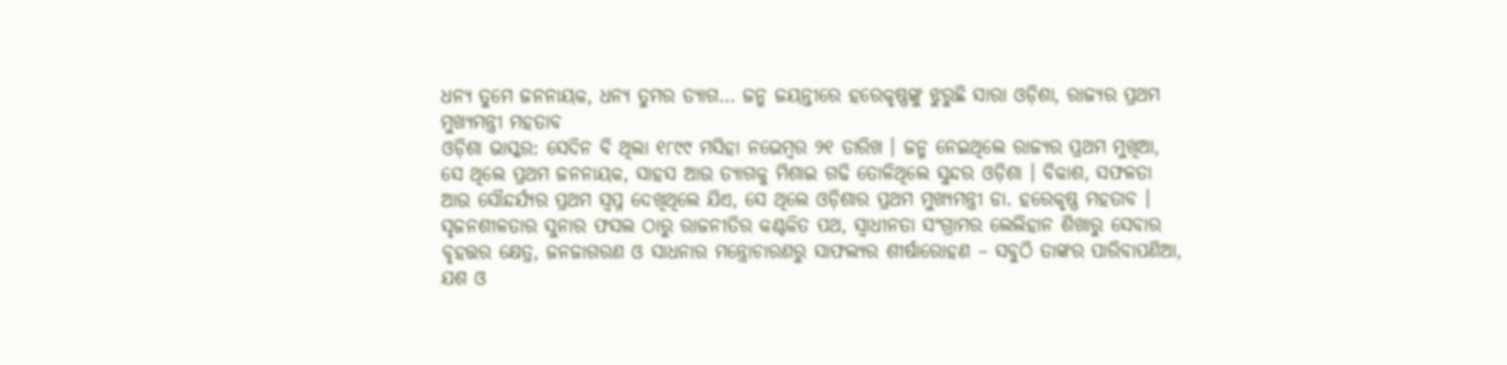ଧନ୍ୟ ତୁମେ ଜନନାୟକ, ଧନ୍ୟ ତୁମର ତ୍ୟାଗ… ଜନ୍ମ ଜୟନ୍ତୀରେ ହରେକୃଷ୍ଣଙ୍କୁ ଝୁରୁଛି ସାରା ଓଡ଼ିଶା, ରାଜ୍ୟର ପ୍ରଥମ ମୁଖ୍ୟମନ୍ତ୍ରୀ ମହତାବ
ଓଡ଼ିଶା ଭାସ୍କର: ସେଦିନ ବି ଥିଲା ୧୮୯୯ ମସିହା ନଭେମ୍ବର ୨୧ ତାରିଖ । ଜନ୍ମ ନେଇଥିଲେ ରାଜ୍ୟର ପ୍ରଥମ ମୁଖିଆ, ସେ ଥିଲେ ପ୍ରଥମ ଜନନାୟକ, ସାହସ ଆଉ ତ୍ୟାଗକୁ ମିଶାଇ ଗଢି ତୋଳିଥିଲେ ସୁନ୍ଦର ଓଡ଼ିଶା । ବିକାଶ, ସଫଳତା ଆଉ ସୌନ୍ଦର୍ଯ୍ୟର ପ୍ରଥମ ସ୍ୱପ୍ନ ଦେଖିଥିଲେ ଯିଏ, ସେ ଥିଲେ ଓଡ଼ିଶାର ପ୍ରଥମ ମୁଖ୍ୟମନ୍ତ୍ରୀ ଡା. ହରେକୃଷ୍ଣ ମହତାବ । ସୃଜନଶୀଳତାର ସୁନାର ଫସଲ ଠାରୁ ରାଜନୀତିର କଣ୍ଟକିତ ପଥ, ସ୍ୱାଧୀନତା ସଂଗ୍ରାମର ଲେଲିହାନ ଶିଖାରୁ ସେବାର ବୃହତ୍ତର କ୍ଷେତ୍ର, ଜନଜାଗରଣ ଓ ସାଧନାର ମନ୍ତ୍ରୋଚାରଣରୁ ସାଫଲ୍ୟର ଶୀର୍ଷାରୋହଣ – ସବୁଠି ତାଙ୍କର ପାରିବାପଣିଆ, ଯଶ ଓ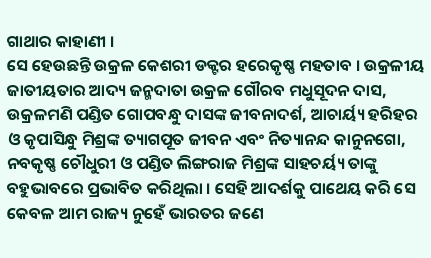ଗାଥାର କାହାଣୀ ।
ସେ ହେଉଛନ୍ତି ଉକ୍ରଳ କେଶରୀ ଡକ୍ଟର ହରେକୃଷ୍ଣ ମହତାବ । ଉକ୍ରଳୀୟ ଜାତୀୟତାର ଆଦ୍ୟ ଜନ୍ମଦାତା ଉକ୍ରଳ ଗୌରବ ମଧୁସୂଦନ ଦାସ, ଉକ୍ରଳମଣି ପଣ୍ଡିତ ଗୋପବନ୍ଧୁ ଦାସଙ୍କ ଜୀବନାଦର୍ଶ, ଆଚାର୍ୟ୍ୟ ହରିହର ଓ କୃପାସିନ୍ଧୁ ମିଶ୍ରଙ୍କ ତ୍ୟାଗପୂତ ଜୀବନ ଏବଂ ନିତ୍ୟାନନ୍ଦ କାନୁନଗୋ, ନବକୃଷ୍ଣ ଚୌଧୁରୀ ଓ ପଣ୍ଡିତ ଲିଙ୍ଗରାଜ ମିଶ୍ରଙ୍କ ସାହଚର୍ୟ୍ୟ ତାଙ୍କୁ ବହୁଭାବରେ ପ୍ରଭାବିତ କରିଥିଲା । ସେହି ଆଦର୍ଶକୁ ପାଥେୟ କରି ସେ କେବଳ ଆମ ରାଜ୍ୟ ନୁହେଁ ଭାରତର ଜଣେ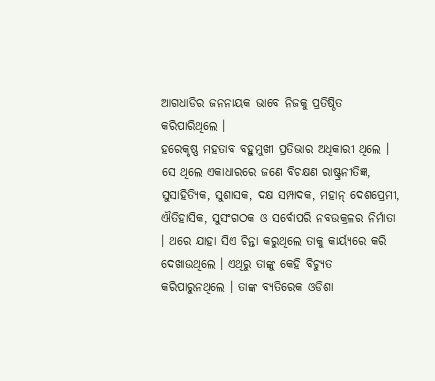ଆଗଧାଡିର ଜନନାୟକ ଭାବେ ନିଜକୁ ପ୍ରତିଷ୍ଠିତ କରିପାରିଥିଲେ ।
ହରେକୃଷ୍ଣ ମହତାବ ବହୁମୁଖୀ ପ୍ରତିଭାର ଅଧିକାରୀ ଥିଲେ । ସେ ଥିଲେ ଏକାଧାରରେ ଜଣେ ବିଚକ୍ଷଣ ରାଷ୍ଟ୍ରନୀତିଜ୍ଞ, ସୁସାହିତ୍ୟିକ, ସୁଶାସକ, ଦକ୍ଷ ସମ୍ପାଦକ, ମହାନ୍ ଦେଶପ୍ରେମୀ, ଐତିହାସିକ, ସୁସଂଗଠକ ଓ ସର୍ବୋପରି ନବଉକ୍ରଳର ନିର୍ମାତା । ଥରେ ଯାହା ସିଏ ଚିନ୍ତା କରୁଥିଲେ ତାକୁ କାର୍ୟ୍ୟରେ କରି ଦେଖାଉଥିଲେ । ଏଥିରୁ ତାଙ୍କୁ କେହି ବିଚ୍ୟୁତ କରିପାରୁନଥିଲେ । ତାଙ୍କ ବ୍ୟତିରେକ ଓଡିଶା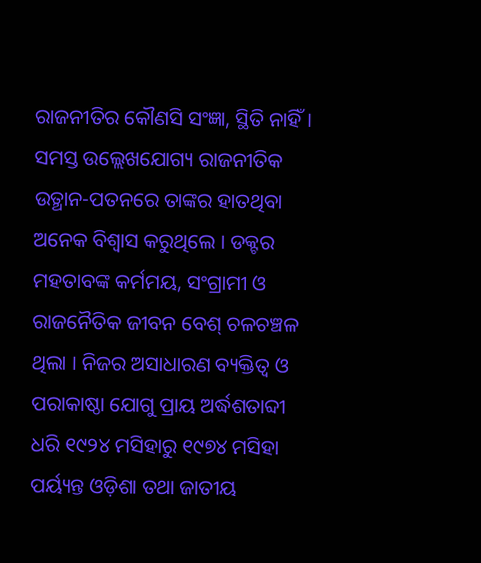ରାଜନୀତିର କୌଣସି ସଂଜ୍ଞା, ସ୍ଥିତି ନାହିଁ । ସମସ୍ତ ଉଲ୍ଲେଖଯୋଗ୍ୟ ରାଜନୀତିକ ଉତ୍ଥାନ-ପତନରେ ତାଙ୍କର ହାତଥିବା ଅନେକ ବିଶ୍ୱାସ କରୁଥିଲେ । ଡକ୍ଟର ମହତାବଙ୍କ କର୍ମମୟ, ସଂଗ୍ରାମୀ ଓ ରାଜନୈତିକ ଜୀବନ ବେଶ୍ ଚଳଚଞ୍ଚଳ ଥିଲା । ନିଜର ଅସାଧାରଣ ବ୍ୟକ୍ତିତ୍ୱ ଓ ପରାକାଷ୍ଠା ଯୋଗୁ ପ୍ରାୟ ଅର୍ଦ୍ଧଶତାବ୍ଦୀ ଧରି ୧୯୨୪ ମସିହାରୁ ୧୯୭୪ ମସିହା ପର୍ୟ୍ୟନ୍ତ ଓଡ଼ିଶା ତଥା ଜାତୀୟ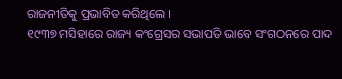ରାଜନୀତିକୁ ପ୍ରଭାବିତ କରିଥିଲେ ।
୧୯୩୭ ମସିହାରେ ରାଜ୍ୟ କଂଗ୍ରେସର ସଭାପତି ଭାବେ ସଂଗଠନରେ ପାଦ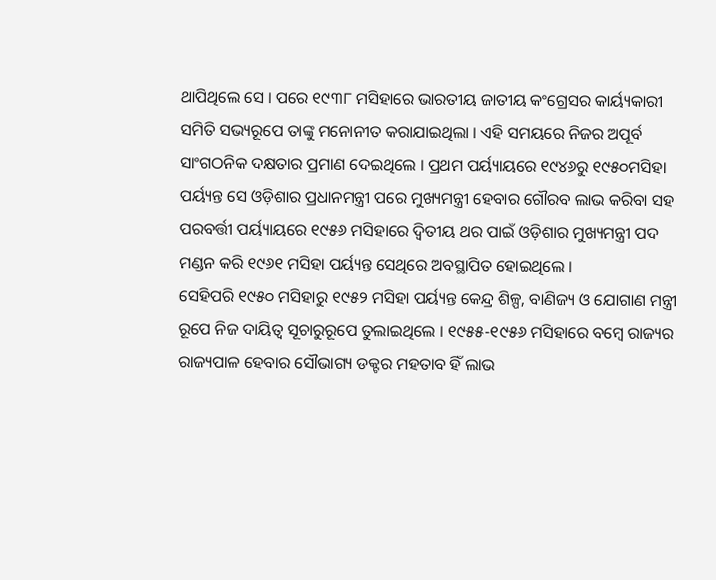ଥାପିଥିଲେ ସେ । ପରେ ୧୯୩୮ ମସିହାରେ ଭାରତୀୟ ଜାତୀୟ କଂଗ୍ରେସର କାର୍ୟ୍ୟକାରୀ ସମିତି ସଭ୍ୟରୂପେ ତାଙ୍କୁ ମନୋନୀତ କରାଯାଇଥିଲା । ଏହି ସମୟରେ ନିଜର ଅପୂର୍ବ ସାଂଗଠନିକ ଦକ୍ଷତାର ପ୍ରମାଣ ଦେଇଥିଲେ । ପ୍ରଥମ ପର୍ୟ୍ୟାୟରେ ୧୯୪୬ରୁ ୧୯୫୦ମସିହା ପର୍ୟ୍ୟନ୍ତ ସେ ଓଡ଼ିଶାର ପ୍ରଧାନମନ୍ତ୍ରୀ ପରେ ମୁଖ୍ୟମନ୍ତ୍ରୀ ହେବାର ଗୌରବ ଲାଭ କରିବା ସହ ପରବର୍ତ୍ତୀ ପର୍ୟ୍ୟାୟରେ ୧୯୫୬ ମସିହାରେ ଦ୍ୱିତୀୟ ଥର ପାଇଁ ଓଡ଼ିଶାର ମୁଖ୍ୟମନ୍ତ୍ରୀ ପଦ ମଣ୍ଡନ କରି ୧୯୬୧ ମସିହା ପର୍ୟ୍ୟନ୍ତ ସେଥିରେ ଅବସ୍ଥାପିତ ହୋଇଥିଲେ ।
ସେହିପରି ୧୯୫୦ ମସିହାରୁ ୧୯୫୨ ମସିହା ପର୍ୟ୍ୟନ୍ତ କେନ୍ଦ୍ର ଶିଳ୍ପ, ବାଣିଜ୍ୟ ଓ ଯୋଗାଣ ମନ୍ତ୍ରୀ ରୂପେ ନିଜ ଦାୟିତ୍ୱ ସୂଚାରୁରୂପେ ତୁଲାଇଥିଲେ । ୧୯୫୫-୧୯୫୬ ମସିହାରେ ବମ୍ବେ ରାଜ୍ୟର ରାଜ୍ୟପାଳ ହେବାର ସୌଭାଗ୍ୟ ଡକ୍ଟର ମହତାବ ହିଁ ଲାଭ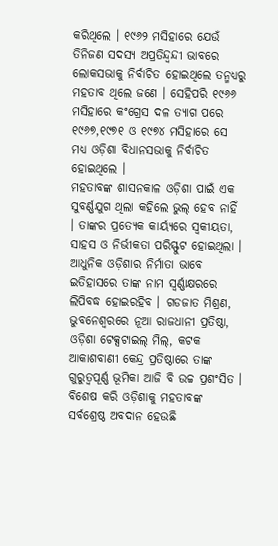କରିଥିଲେ । ୧୯୬୨ ମସିହାରେ ଯେଉଁ ତିନିଜଣ ସଦସ୍ୟ ଅପ୍ରତିନ୍ଦ୍ୱନ୍ଦୀ ଭାବରେ ଲୋକସଭାକୁ ନିର୍ବାଚିତ ହୋଇଥିଲେ ତନ୍ମଧ୍ୟରୁ ମହତାବ ଥିଲେ ଜଣେ । ସେହିପରି ୧୯୬୬ ମସିହାରେ କଂଗ୍ରେସ ଦଳ ତ୍ୟାଗ ପରେ ୧୯୬୭,୧୯୭୧ ଓ ୧୯୭୪ ମସିହାରେ ସେ ମଧ୍ୟ ଓଡ଼ିଶା ବିଧାନସଭାକୁ ନିର୍ବାଚିତ ହୋଇଥିଲେ ।
ମହତାବଙ୍କ ଶାସନକାଳ ଓଡ଼ିଶା ପାଇଁ ଏକ ସୁବର୍ଣ୍ଣଯୁଗ ଥିଲା କହିଲେ ଭୁଲ୍ ହେବ ନାହିଁ । ତାଙ୍କର ପ୍ରତ୍ୟେକ କାର୍ୟ୍ୟରେ ସ୍ୱକୀୟତା, ସାହସ ଓ ନିର୍ଭୀକତା ପରିସ୍ଫୁଟ ହୋଇଥିଲା । ଆଧୁନିକ ଓଡ଼ିଶାର ନିର୍ମାତା ଭାବେ ଇତିହାସରେ ତାଙ୍କ ନାମ ସ୍ୱର୍ଣ୍ଣାକ୍ଷରରେ ଲିପିବଦ୍ଧ ହୋଇରହିବ । ଗଡଜାତ ମିଶ୍ରଣ, ଭୁବନେଶ୍ୱରରେ ନୂଆ ରାଜଧାନୀ ପ୍ରତିଷ୍ଠା, ଓଡ଼ିଶା ଟେକ୍ସଟାଇଲ୍ ମିଲ୍, କଟକ ଆକାଶବାଣୀ କେନ୍ଦ୍ର ପ୍ରତିଷ୍ଠାରେ ତାଙ୍କ ଗୁରୁତ୍ୱପୂର୍ଣ୍ଣ ଭୂମିକା ଆଜି ବି ଉଚ୍ଚ ପ୍ରଶଂସିତ । ବିଶେଷ କରି ଓଡ଼ିଶାକୁ ମହତାବଙ୍କ ସର୍ବଶ୍ରେଷ୍ଠ ଅବଦାନ ହେଉଛି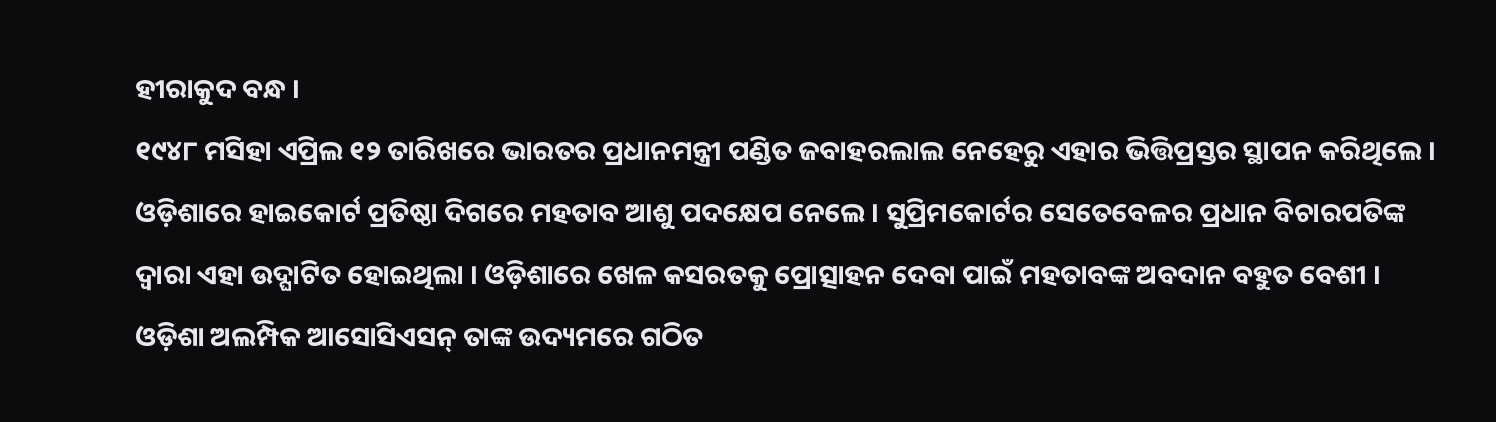ହୀରାକୁଦ ବନ୍ଧ ।
୧୯୪୮ ମସିହା ଏପ୍ରିଲ ୧୨ ତାରିଖରେ ଭାରତର ପ୍ରଧାନମନ୍ତ୍ରୀ ପଣ୍ଡିତ ଜବାହରଲାଲ ନେହେରୁ ଏହାର ଭିତ୍ତିପ୍ରସ୍ତର ସ୍ଥାପନ କରିଥିଲେ । ଓଡ଼ିଶାରେ ହାଇକୋର୍ଟ ପ୍ରତିଷ୍ଠା ଦିଗରେ ମହତାବ ଆଶୁ ପଦକ୍ଷେପ ନେଲେ । ସୁପ୍ରିମକୋର୍ଟର ସେତେବେଳର ପ୍ରଧାନ ବିଚାରପତିଙ୍କ ଦ୍ୱାରା ଏହା ଉଦ୍ଘାଟିତ ହୋଇଥିଲା । ଓଡ଼ିଶାରେ ଖେଳ କସରତକୁ ପ୍ରୋତ୍ସାହନ ଦେବା ପାଇଁ ମହତାବଙ୍କ ଅବଦାନ ବହୁତ ବେଶୀ । ଓଡ଼ିଶା ଅଲମ୍ପିକ ଆସୋସିଏସନ୍ ତାଙ୍କ ଉଦ୍ୟମରେ ଗଠିତ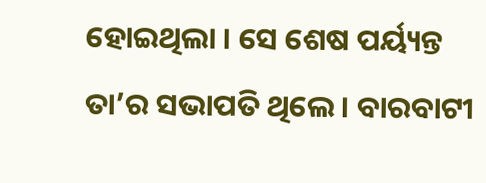ହୋଇଥିଲା । ସେ ଶେଷ ପର୍ୟ୍ୟନ୍ତ ତା’ର ସଭାପତି ଥିଲେ । ବାରବାଟୀ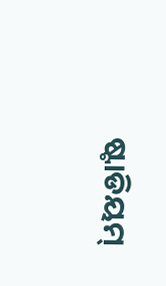ଷ୍ଟାଡିୟମ୍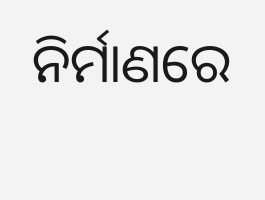ନିର୍ମାଣରେ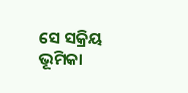ସେ ସକ୍ରିୟ ଭୂମିକା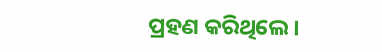ପ୍ରହଣ କରିଥିଲେ ।